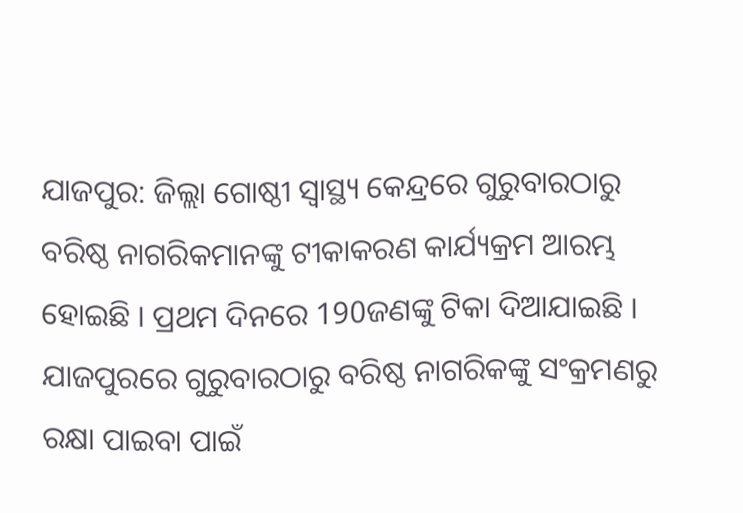ଯାଜପୁର: ଜିଲ୍ଲା ଗୋଷ୍ଠୀ ସ୍ବାସ୍ଥ୍ୟ କେନ୍ଦ୍ରରେ ଗୁରୁବାରଠାରୁ ବରିଷ୍ଠ ନାଗରିକମାନଙ୍କୁ ଟୀକାକରଣ କାର୍ଯ୍ୟକ୍ରମ ଆରମ୍ଭ ହୋଇଛି । ପ୍ରଥମ ଦିନରେ 190ଜଣଙ୍କୁ ଟିକା ଦିଆଯାଇଛି ।
ଯାଜପୁରରେ ଗୁରୁବାରଠାରୁ ବରିଷ୍ଠ ନାଗରିକଙ୍କୁ ସଂକ୍ରମଣରୁ ରକ୍ଷା ପାଇବା ପାଇଁ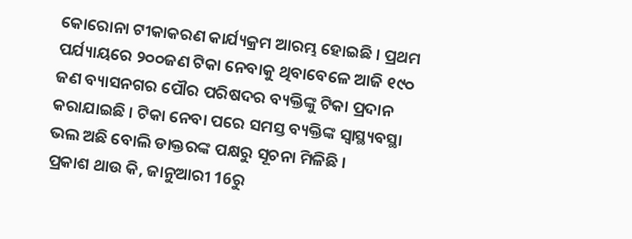କୋରୋନା ଟୀକାକରଣ କାର୍ଯ୍ୟକ୍ରମ ଆରମ୍ଭ ହୋଇଛି । ପ୍ରଥମ ପର୍ଯ୍ୟାୟରେ ୨୦୦ଜଣ ଟିକା ନେବାକୁ ଥିବାବେଳେ ଆଜି ୧୯୦ ଜଣ ବ୍ୟାସନଗର ପୌର ପରିଷଦର ବ୍ୟକ୍ତିଙ୍କୁ ଟିକା ପ୍ରଦାନ କରାଯାଇଛି । ଟିକା ନେବା ପରେ ସମସ୍ତ ବ୍ୟକ୍ତିଙ୍କ ସ୍ବାସ୍ଥ୍ୟବସ୍ଥା ଭଲ ଅଛି ବୋଲି ଡାକ୍ତରଙ୍କ ପକ୍ଷରୁ ସୂଚନା ମିଳିଛି ।
ପ୍ରକାଶ ଥାଉ କି, ଜାନୁଆରୀ 16ରୁ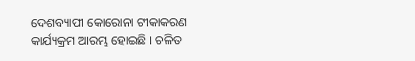ଦେଶବ୍ୟାପୀ କୋରୋନା ଟୀକାକରଣ କାର୍ଯ୍ୟକ୍ରମ ଆରମ୍ଭ ହୋଇଛି । ଚଳିତ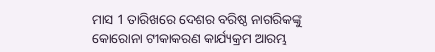ମାସ 1 ତାରିଖରେ ଦେଶର ବରିଷ୍ଠ ନାଗରିକଙ୍କୁ କୋରୋନା ଟୀକାକରଣ କାର୍ଯ୍ୟକ୍ରମ ଆରମ୍ଭ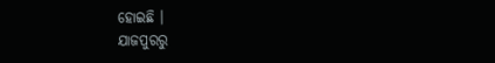ହୋଇଛି ।
ଯାଜପୁରରୁ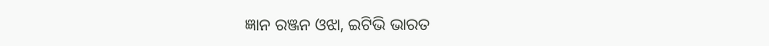ଜ୍ଞାନ ରଞ୍ଜନ ଓଝା, ଇଟିଭି ଭାରତ